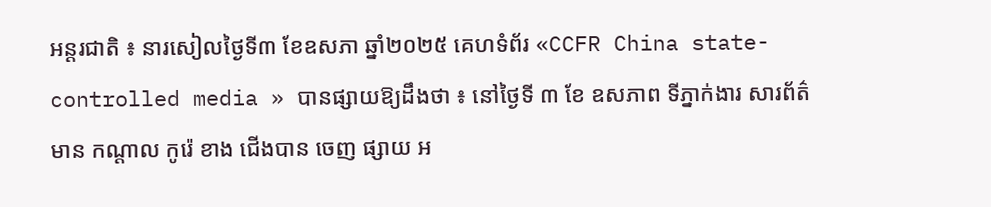អន្តរជាតិ ៖ នារសៀលថ្ងៃទី៣ ខែឧសភា ឆ្នាំ២០២៥ គេហទំព័រ «CCFR China state-controlled media » បានផ្សាយឱ្យដឹងថា ៖ នៅថ្ងៃទី ៣ ខែ ឧសភាព ទីភ្នាក់ងារ សារព័ត៌មាន កណ្តាល កូរ៉េ ខាង ជើងបាន ចេញ ផ្សាយ អ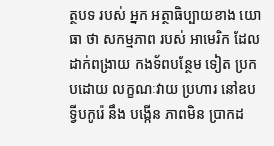ត្ថបទ របស់ អ្នក អត្ថាធិប្បាយខាង យោធា ថា សកម្មភាព របស់ អាមេរិក ដែល ដាក់ពង្រាយ កងទ័ពបន្ថែម ទៀត ប្រក បដោយ លក្ខណៈវាយ ប្រហារ នៅឧបទ្វីបកូរ៉េ នឹង បង្កើន ភាពមិន ប្រាកដ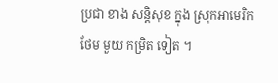ប្រជា ខាង សន្តិសុខ ក្នុង ស្រុកអាមេរិក ថែម មួយ កម្រិត ទៀត ។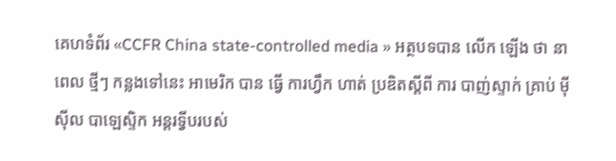គេហទំព័រ «CCFR China state-controlled media » អត្ថបទបាន លើក ឡើង ថា នាពេល ថ្មីៗ កន្លងទៅនេះ អាមេរិក បាន ធ្វើ ការហ្វឹក ហាត់ ប្រឌិតស្តីពី ការ បាញ់ស្ទាក់ គ្រាប់ ម៉ីស៊ីល បាឡេស្ទិក អន្តរទ្វីបរបស់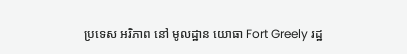ប្រទេស អរិភាព នៅ មូលដ្ឋាន យោធា Fort Greely រដ្ឋ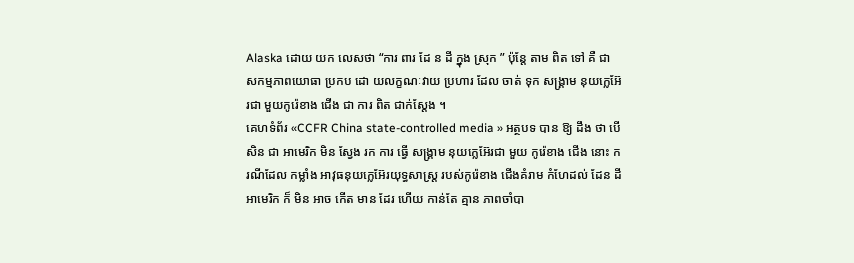Alaska ដោយ យក លេសថា “ការ ពារ ដែ ន ដី ក្នុង ស្រុក ” ប៉ុន្តែ តាម ពិត ទៅ គឺ ជា សកម្មភាពយោធា ប្រកប ដោ យលក្ខណៈវាយ ប្រហារ ដែល ចាត់ ទុក សង្គ្រាម នុយក្លេអ៊ែរជា មួយកូរ៉េខាង ជើង ជា ការ ពិត ជាក់ស្តែង ។
គេហទំព័រ «CCFR China state-controlled media » អត្ថបទ បាន ឱ្យ ដឹង ថា បើសិន ជា អាមេរិក មិន ស្វែង រក ការ ធ្វើ សង្គ្រាម នុយក្លេអ៊ែរជា មួយ កូរ៉េខាង ជើង នោះ ករណីដែល កម្លាំង អាវុធនុយក្លេអ៊ែរយុទ្ធសាស្ត្រ របស់កូរ៉េខាង ជើងគំរាម កំហែដល់ ដែន ដី អាមេរិក ក៏ មិន អាច កើត មាន ដែរ ហើយ កាន់តែ គ្មាន ភាពចាំបា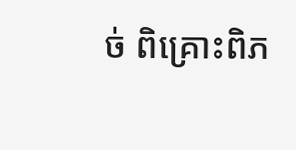ច់ ពិគ្រោះពិភ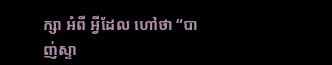ក្សា អំពី អ្វីដែល ហៅថា “បាញ់ស្ទា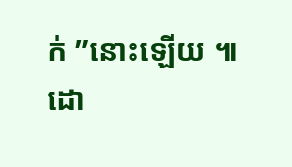ក់ ”នោះឡើយ ៕
ដោ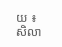យ ៖ សិលា